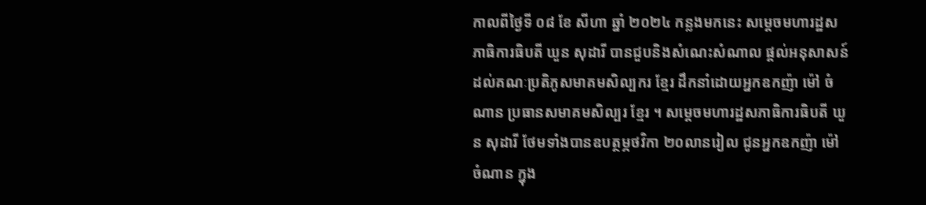កាលពីថ្ងៃទី ០៨ ខែ សីហា ឆ្នាំ ២០២៤ កន្លងមកនេះ សម្តេចមហារដ្ឋសភាធិការធិបតី ឃួន សុដារី បានជួបនិងសំណេះសំណាល ផ្តល់អនុសាសន៍ដល់គណៈប្រតិភូសមាគមសិល្បករ ខ្មែរ ដឹកនាំដោយអ្នកឧកញ៉ា ម៉ៅ ចំណាន ប្រធានសមាគមសិល្បរ ខ្មែរ ។ សម្តេចមហារដ្ឋសភាធិការធិបតី ឃួន សុដារី ថែមទាំងបានឧបត្ថម្ភថវិកា ២០លានរៀល ជូនអ្នកឧកញ៉ា ម៉ៅ ចំណាន ក្នុង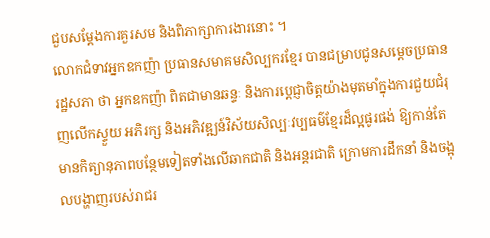ជួបសម្តែងការគួរសម និងពិភាក្សាការងារនោះ ។
លោកជំទាវអ្នកឧកញ៉ា ប្រធានសមាគមសិល្បករខ្មែរ បានជម្រាបជូនសម្ដេចប្រធានរដ្ឋសភា ថា អ្នកឧកញ៉ា ពិតជាមានឆន្ទៈ និងការប្តេជ្ញាចិត្តយ៉ាងមុតមាំក្នុងការជួយជំរុញលើកស្ទួយ អភិរក្ស និងអភិវឌ្ឍន៍វិស័យសិល្បៈវប្បធម៌ខ្មែរដ៏ល្អផូរផង់ ឱ្យកាន់តែមានកិត្យានុភាពបន្ថែមទៀតទាំងលើឆាកជាតិ និងអន្តរជាតិ ក្រោមការដឹកនាំ និងចង្អុលបង្ហាញរបស់រាជរ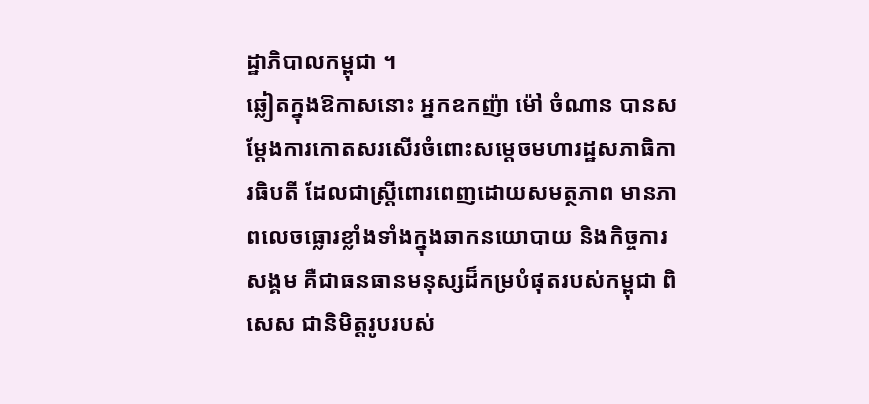ដ្ឋាភិបាលកម្ពុជា ។
ឆ្លៀតក្នុងឱកាសនោះ អ្នកឧកញ៉ា ម៉ៅ ចំណាន បានសម្តែងការកោតសរសើរចំពោះសម្តេចមហារដ្ឋសភាធិការធិបតី ដែលជាស្ត្រីពោរពេញដោយសមត្ថភាព មានភាពលេចធ្លោរខ្លាំងទាំងក្នុងឆាកនយោបាយ និងកិច្ចការសង្គម គឺជាធនធានមនុស្សដ៏កម្របំផុតរបស់កម្ពុជា ពិសេស ជានិមិត្តរូបរបស់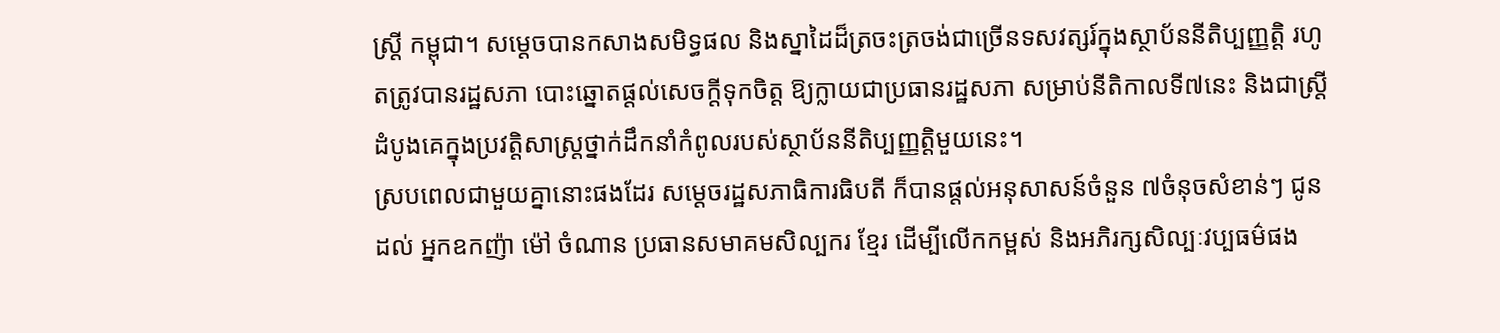ស្ត្រី កម្ពុជា។ សម្តេចបានកសាងសមិទ្ធផល និងស្នាដៃដ៏ត្រចះត្រចង់ជាច្រើនទសវត្សរ៍ក្នុងស្ថាប័ននីតិប្បញ្ញត្តិ រហូតត្រូវបានរដ្ឋសភា បោះឆ្នោតផ្តល់សេចក្តីទុកចិត្ត ឱ្យក្លាយជាប្រធានរដ្ឋសភា សម្រាប់នីតិកាលទី៧នេះ និងជាស្រ្តីដំបូងគេក្នុងប្រវត្តិសាស្ត្រថ្នាក់ដឹកនាំកំពូលរបស់ស្ថាប័ននីតិប្បញ្ញត្តិមួយនេះ។
ស្របពេលជាមួយគ្នានោះផងដែរ សម្តេចរដ្ឋសភាធិការធិបតី ក៏បានផ្តល់អនុសាសន៍ចំនួន ៧ចំនុចសំខាន់ៗ ជូនដល់ អ្នកឧកញ៉ា ម៉ៅ ចំណាន ប្រធានសមាគមសិល្បករ ខ្មែរ ដើម្បីលើកកម្ពស់ និងអភិរក្សសិល្បៈវប្បធម៌ផង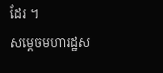ដែរ ។
សម្តេចមហារដ្ឋស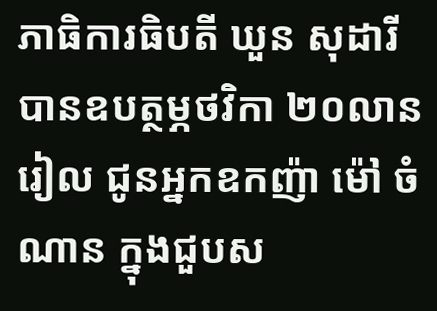ភាធិការធិបតី ឃួន សុដារី បានឧបត្ថម្ភថវិកា ២០លានរៀល ជូនអ្នកឧកញ៉ា ម៉ៅ ចំណាន ក្នុងជួបស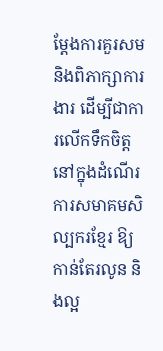ម្តែងការគួរសម និងពិភាក្សាការងារ ដើម្បីជាការលើកទឹកចិត្តនៅក្នុងដំណើរការសមាគមសិល្បករខ្មែរ ឱ្យកាន់តែរលូន និងល្អ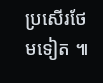ប្រសើរថែមទៀត ៕